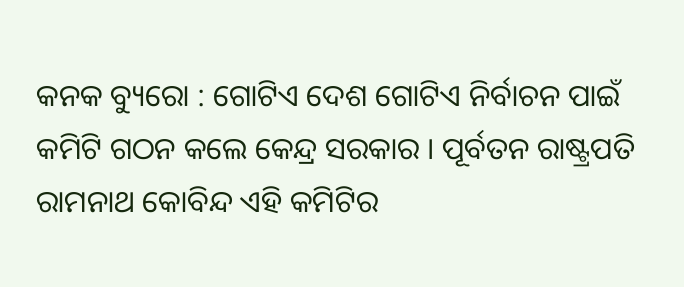କନକ ବ୍ୟୁରୋ : ଗୋଟିଏ ଦେଶ ଗୋଟିଏ ନିର୍ବାଚନ ପାଇଁ କମିଟି ଗଠନ କଲେ କେନ୍ଦ୍ର ସରକାର । ପୂର୍ବତନ ରାଷ୍ଟ୍ରପତି ରାମନାଥ କୋବିନ୍ଦ ଏହି କମିଟିର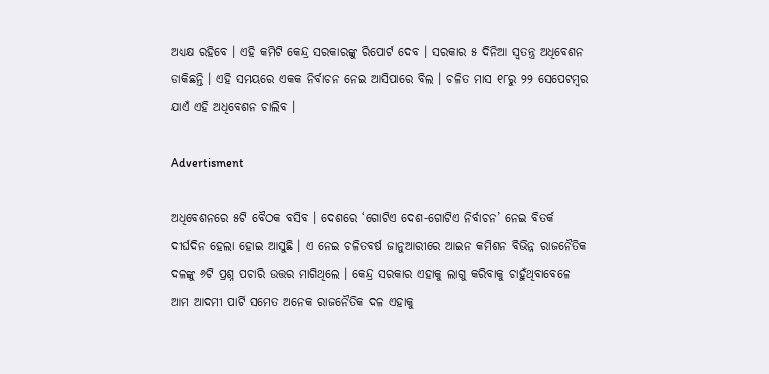ଅଧ୍ୟକ୍ଷ ରହିବେ । ଏହି କମିଟି କେନ୍ଦ୍ର ସରକାରଙ୍କୁ ରିପୋର୍ଟ ଦେବ । ସରକାର ୫ ଦିନିଆ ସ୍ୱତନ୍ତ୍ର ଅଧିବେଶନ ଡାକିଛନ୍ତି । ଏହି ସମୟରେ ଏକକ ନିର୍ବାଚନ ନେଇ ଆସିପାରେ ବିଲ । ଚଳିତ ମାସ ୧୮ରୁ ୨୨ ସେପେଟମ୍ବର ଯାଏଁ ଏହି ଅଧିବେଶନ ଚାଲିବ ।

Advertisment

ଅଧିବେଶନରେ ୫ଟି ବୈଠକ ବସିବ । ଦେଶରେ ‘ଗୋଟିଏ ଦେଶ-ଗୋଟିଏ ନିର୍ବାଚନ’ ନେଇ ବିତର୍କ ଦୀର୍ଘଦିନ ହେଲା ହୋଇ ଆସୁଛି । ଏ ନେଇ ଚଳିତବର୍ଷ ଜାନୁଆରୀରେ ଆଇନ କମିଶନ ବିଭିନ୍ନ ରାଜନୈତିକ ଦଳଙ୍କୁ ୬ଟି ପ୍ରଶ୍ନ ପଚାରି ଉତ୍ତର ମାଗିଥିଲେ । କେନ୍ଦ୍ର ସରକାର ଏହାକୁ ଲାଗୁ କରିବାକୁ ଚାହୁଁଥିବାବେଳେ ଆମ ଆଦମୀ ପାର୍ଟି ସମେତ ଅନେକ ରାଜନୈତିକ ଦଳ ଏହାକୁ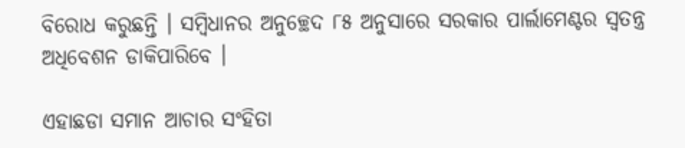ବିରୋଧ କରୁଛନ୍ତି । ସମ୍ବିଧାନର ଅନୁଚ୍ଛେଦ ୮୫ ଅନୁସାରେ ସରକାର ପାର୍ଲାମେଣ୍ଟର ସ୍ୱତନ୍ତ୍ର ଅଧିବେଶନ ଡାକିପାରିବେ ।

ଏହାଛଡା ସମାନ ଆଚାର ସଂହିତା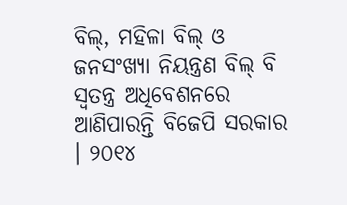ବିଲ୍, ମହିଳା ବିଲ୍ ଓ ଜନସଂଖ୍ୟା ନିୟନ୍ତ୍ରଣ ବିଲ୍ ବି ସ୍ୱତନ୍ତ୍ର ଅଧିବେଶନରେ ଆଣିପାରନ୍ତି ବିଜେପି ସରକାର । ୨୦୧୪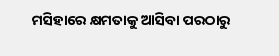ମସିହାରେ କ୍ଷମତାକୁ ଆସିବା ପରଠାରୁ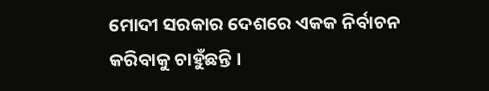ମୋଦୀ ସରକାର ଦେଶରେ ଏକକ ନିର୍ବାଚନ କରିବାକୁ ଚାହୁଁଛନ୍ତି ।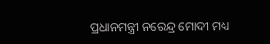ପ୍ରଧାନମନ୍ତ୍ରୀ ନରେନ୍ଦ୍ର ମୋଦୀ ମଧ୍ୟ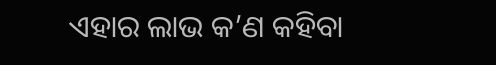ଏହାର ଲାଭ କ’ଣ କହିବା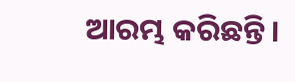ଆରମ୍ଭ କରିଛନ୍ତି ।